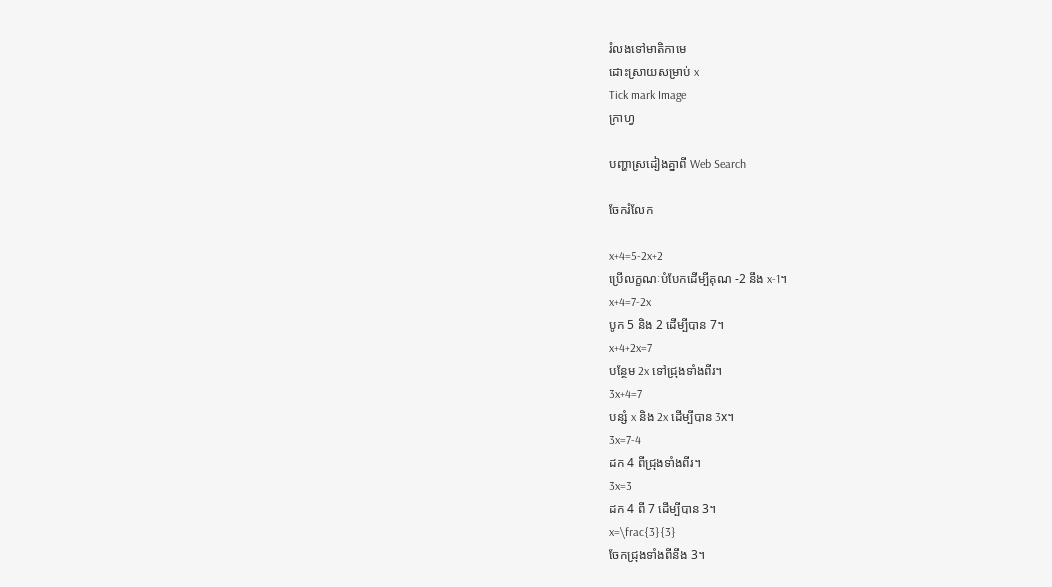រំលងទៅមាតិកាមេ
ដោះស្រាយសម្រាប់ x
Tick mark Image
ក្រាហ្វ

បញ្ហាស្រដៀងគ្នាពី Web Search

ចែករំលែក

x+4=5-2x+2
ប្រើលក្ខណៈបំបែកដើម្បីគុណ -2 នឹង x-1។
x+4=7-2x
បូក 5 និង 2 ដើម្បីបាន 7។
x+4+2x=7
បន្ថែម 2x ទៅជ្រុងទាំងពីរ។
3x+4=7
បន្សំ x និង 2x ដើម្បីបាន 3x។
3x=7-4
ដក 4 ពីជ្រុងទាំងពីរ។
3x=3
ដក 4 ពី 7 ដើម្បីបាន 3។
x=\frac{3}{3}
ចែកជ្រុងទាំងពីនឹង 3។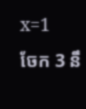x=1
ចែក 3 នឹ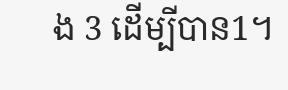ង 3 ដើម្បីបាន1។